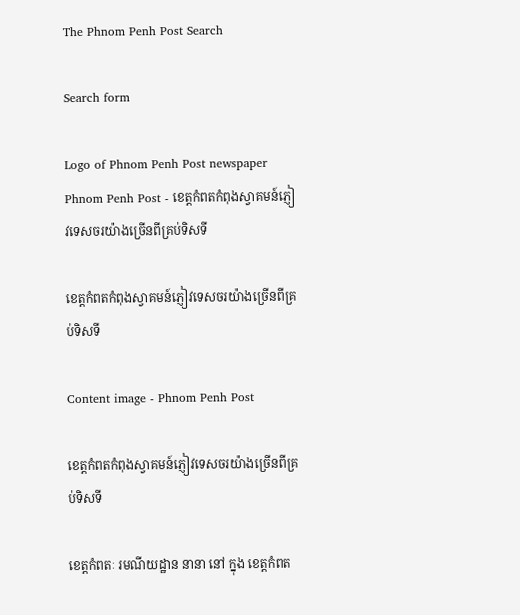The Phnom Penh Post Search

Search form

Logo of Phnom Penh Post newspaper Phnom Penh Post - ខេត្តកំពតកំពុងស្វាគមន៍ភ្ញៀវទេសចរយ៉ាងច្រើនពីគ្រប់ទិសទី

ខេត្តកំពតកំពុងស្វាគមន៍ភ្ញៀវទេសចរយ៉ាងច្រើនពីគ្រប់ទិសទី

Content image - Phnom Penh Post

ខេត្តកំពតកំពុងស្វាគមន៍ភ្ញៀវទេសចរយ៉ាងច្រើនពីគ្រប់ទិសទី

ខេត្តកំពតៈ រមណីយដ្ឋាន នានា នៅ ក្នុង ខេត្តកំពត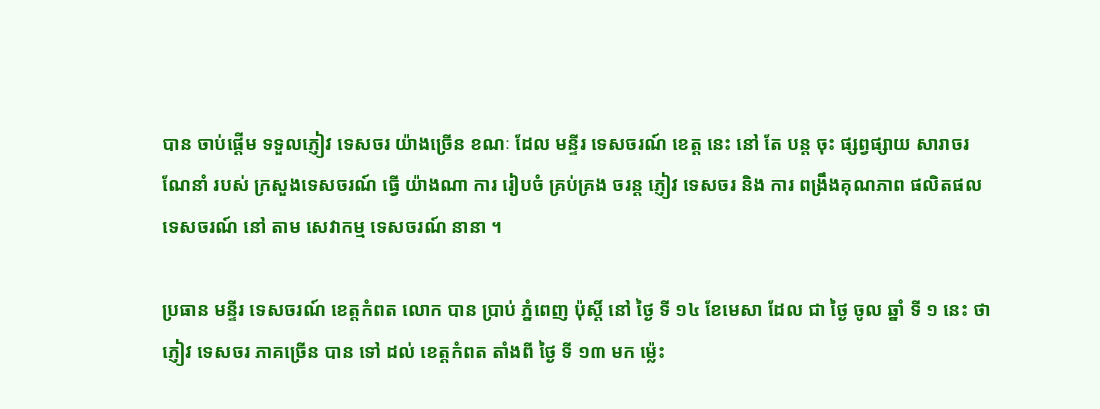បាន ចាប់ផ្តើម ទទួលភ្ញៀវ ទេសចរ យ៉ាងច្រើន ខណៈ ដែល មន្ទីរ ទេសចរណ៍ ខេត្ត នេះ នៅ តែ បន្ត ចុះ ផ្សព្វផ្សាយ សារាចរ ណែនាំ របស់ ក្រសួងទេសចរណ៍ ធ្វើ យ៉ាងណា ការ រៀបចំ គ្រប់គ្រង ចរន្ត ភ្ញៀវ ទេសចរ និង ការ ពង្រឹងគុណភាព ផលិតផល ទេសចរណ៍ នៅ តាម សេវាកម្ម ទេសចរណ៍ នានា ។

ប្រធាន មន្ទីរ ទេសចរណ៍ ខេត្តកំពត លោក បាន ប្រាប់ ភ្នំពេញ ប៉ុស្តិ៍ នៅ ថ្ងៃ ទី ១៤ ខែមេសា ដែល ជា ថ្ងៃ ចូល ឆ្នាំ ទី ១ នេះ ថា ភ្ញៀវ ទេសចរ ភាគច្រើន បាន ទៅ ដល់ ខេត្តកំពត តាំងពី ថ្ងៃ ទី ១៣ មក ម្ល៉េះ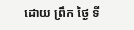ដោយ ព្រឹក ថ្ងៃ ទី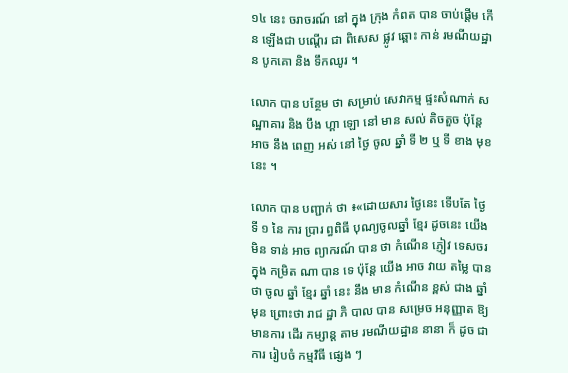១៤ នេះ ចរាចរណ៍ នៅ ក្នុង ក្រុង កំពត បាន ចាប់ផ្តើម កើន ឡើងជា បណ្តើរ ជា ពិសេស ផ្លូវ ឆ្ពោះ កាន់ រមណីយដ្ឋាន បូកគោ និង ទឹកឈូរ ។

លោក បាន បន្ថែម ថា សម្រាប់ សេវាកម្ម ផ្ទះសំណាក់ សណ្ឋាគារ និង បឹង ហ្គា ឡោ នៅ មាន សល់ តិចតួច ប៉ុន្តែ អាច នឹង ពេញ អស់ នៅ ថ្ងៃ ចូល ឆ្នាំ ទី ២ ឬ ទី ខាង មុខ នេះ ។

លោក បាន បញ្ជាក់ ថា ៖«ដោយសារ ថ្ងៃនេះ ទើបតែ ថ្ងៃ ទី ១ នៃ ការ ប្រារ ព្ធពិធី បុណ្យចូលឆ្នាំ ខ្មែរ ដូចនេះ យើង មិន ទាន់ អាច ព្យាករណ៍ បាន ថា កំណើន ភ្ញៀវ ទេសចរ ក្នុង កម្រិត ណា បាន ទេ ប៉ុន្តែ យើង អាច វាយ តម្លៃ បាន ថា ចូល ឆ្នាំ ខ្មែរ ឆ្នាំ នេះ នឹង មាន កំណើន ខ្ពស់ ជាង ឆ្នាំ មុន ព្រោះថា រាជ ដ្ឋា ភិ បាល បាន សម្រេច អនុញ្ញាត ឱ្យ មានការ ដើរ កម្សាន្ត តាម រមណីយដ្ឋាន នានា ក៏ ដូច ជា ការ រៀបចំ កម្មវិធី ផ្សេង ៗ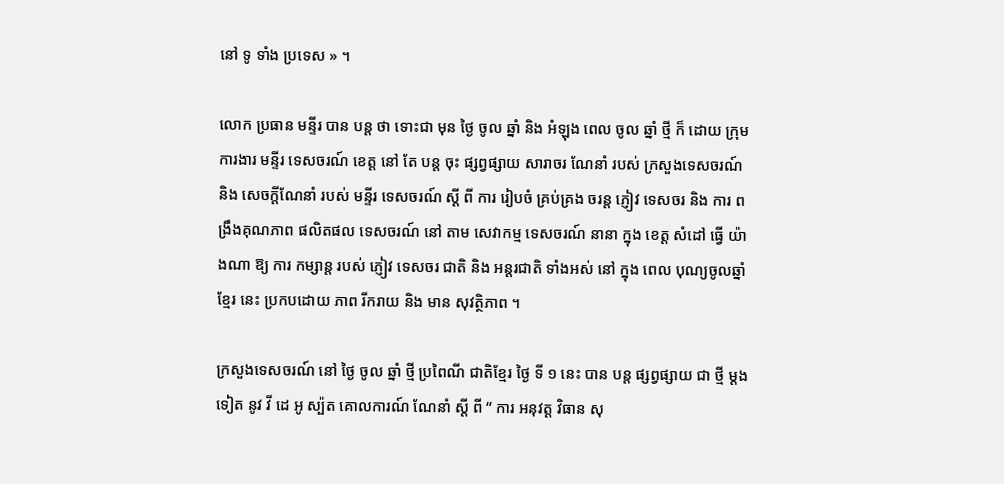នៅ ទូ ទាំង ប្រទេស » ។

លោក ប្រធាន មន្ទីរ បាន បន្ត ថា ទោះជា មុន ថ្ងៃ ចូល ឆ្នាំ និង អំឡុង ពេល ចូល ឆ្នាំ ថ្មី ក៏ ដោយ ក្រុមការងារ មន្ទីរ ទេសចរណ៍ ខេត្ត នៅ តែ បន្ត ចុះ ផ្សព្វផ្សាយ សារាចរ ណែនាំ របស់ ក្រសួងទេសចរណ៍ និង សេចក្ដីណែនាំ របស់ មន្ទីរ ទេសចរណ៍ ស្ដី ពី ការ រៀបចំ គ្រប់គ្រង ចរន្ត ភ្ញៀវ ទេសចរ និង ការ ពង្រឹងគុណភាព ផលិតផល ទេសចរណ៍ នៅ តាម សេវាកម្ម ទេសចរណ៍ នានា ក្នុង ខេត្ត សំដៅ ធ្វើ យ៉ាងណា ឱ្យ ការ កម្សាន្ត របស់ ភ្ញៀវ ទេសចរ ជាតិ និង អន្តរជាតិ ទាំងអស់ នៅ ក្នុង ពេល បុណ្យចូលឆ្នាំ ខ្មែរ នេះ ប្រកបដោយ ភាព រីករាយ និង មាន សុវត្ថិភាព ។

ក្រសួងទេសចរណ៍ នៅ ថ្ងៃ ចូល ឆ្នាំ ថ្មី ប្រពៃណី ជាតិខ្មែរ ថ្ងៃ ទី ១ នេះ បាន បន្ត ផ្សព្វផ្សាយ ជា ថ្មី ម្តងទៀត នូវ វី ដេ អូ ស្ប៉ត គោលការណ៍ ណែនាំ ស្តី ពី “ ការ អនុវត្ត វិធាន សុ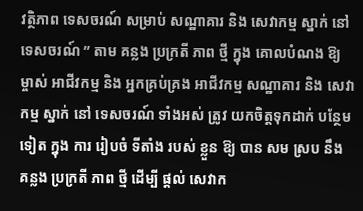វត្ថិភាព ទេសចរណ៍ សម្រាប់ សណ្ឋាគារ និង សេវាកម្ម ស្នាក់ នៅ ទេសចរណ៍ ” តាម គន្លង ប្រក្រតី ភាព ថ្មី ក្នុង គោលបំណង ឱ្យ ម្ចាស់ អាជីវកម្ម និង អ្នកគ្រប់គ្រង អាជីវកម្ម សណ្ឋាគារ និង សេវាកម្ម ស្នាក់ នៅ ទេសចរណ៍ ទាំងអស់ ត្រូវ យកចិត្តទុកដាក់ បន្ថែម ទៀត ក្នុង ការ រៀបចំ ទីតាំង របស់ ខ្លួន ឱ្យ បាន សម ស្រប នឹង គន្លង ប្រក្រតី ភាព ថ្មី ដើម្បី ផ្ដល់ សេវាក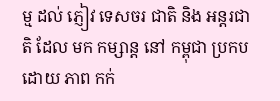ម្ម ដល់ ភ្ញៀវ ទេសចរ ជាតិ និង អន្តរជាតិ ដែល មក កម្សាន្ត នៅ កម្ពុជា ប្រកបដោយ ភាព កក់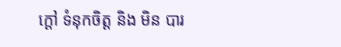ក្ដៅ ទំនុកចិត្ត និង មិន បារ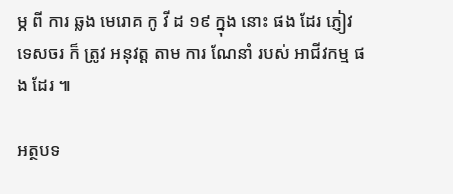ម្ភ ពី ការ ឆ្លង មេរោគ កូ វី ដ ១៩ ក្នុង នោះ ផង ដែរ ភ្ញៀវ ទេសចរ ក៏ ត្រូវ អនុវត្ត តាម ការ ណែនាំ របស់ អាជីវកម្ម ផង ដែរ ៕

អត្ថបទ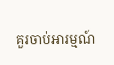គួរចាប់អារម្មណ៍